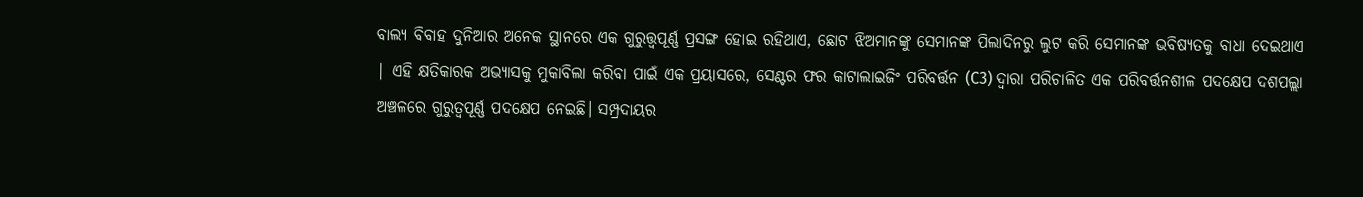ବାଲ୍ୟ ବିବାହ ଦୁନିଆର ଅନେକ ସ୍ଥାନରେ ଏକ ଗୁରୁତ୍ତ୍ୱପୂର୍ଣ୍ଣ ପ୍ରସଙ୍ଗ ହୋଇ ରହିଥାଏ, ଛୋଟ ଝିଅମାନଙ୍କୁ ସେମାନଙ୍କ ପିଲାଦିନରୁ ଲୁଟ କରି ସେମାନଙ୍କ ଭବିଷ୍ୟତକୁ ବାଧା ଦେଇଥାଏ | ଏହି କ୍ଷତିକାରକ ଅଭ୍ୟାସକୁ ମୁକାବିଲା କରିବା ପାଇଁ ଏକ ପ୍ରୟାସରେ, ସେଣ୍ଟର ଫର କାଟାଲାଇଜିଂ ପରିବର୍ତ୍ତନ (C3) ଦ୍ୱାରା ପରିଚାଳିତ ଏକ ପରିବର୍ତ୍ତନଶୀଳ ପଦକ୍ଷେପ ଦଶପଲ୍ଲା ଅଞ୍ଚଳରେ ଗୁରୁତ୍ୱପୂର୍ଣ୍ଣ ପଦକ୍ଷେପ ନେଇଛି। ସମ୍ପ୍ରଦାୟର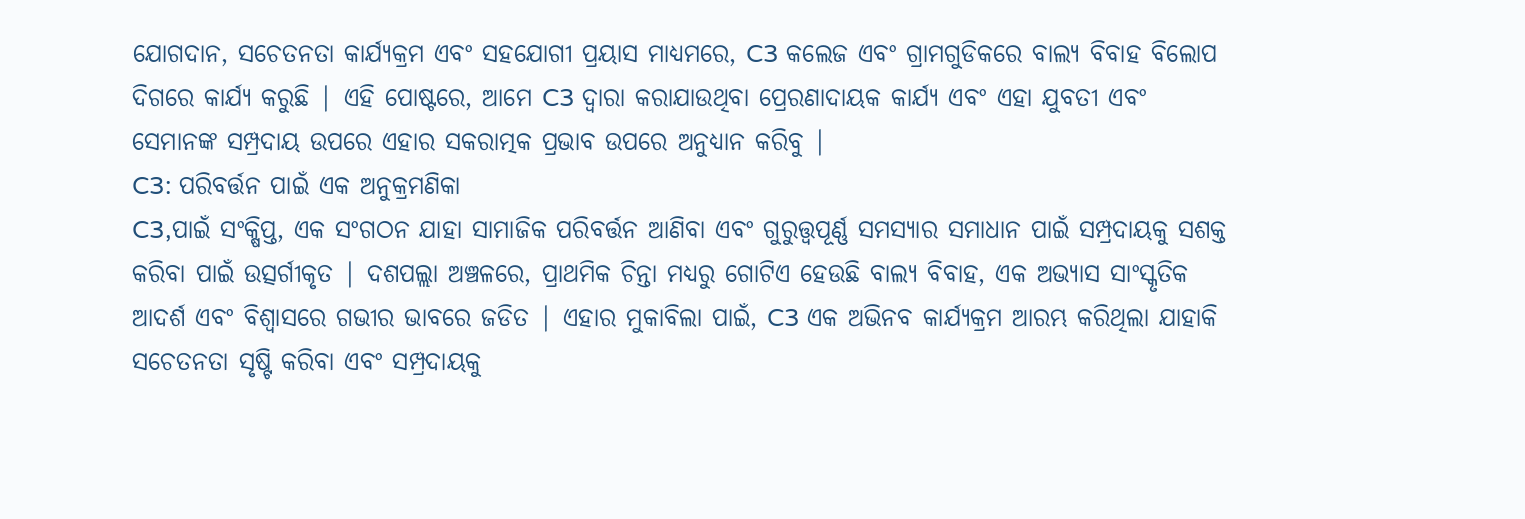ଯୋଗଦାନ, ସଚେତନତା କାର୍ଯ୍ୟକ୍ରମ ଏବଂ ସହଯୋଗୀ ପ୍ରୟାସ ମାଧ୍ୟମରେ, C3 କଲେଜ ଏବଂ ଗ୍ରାମଗୁଡିକରେ ବାଲ୍ୟ ବିବାହ ବିଲୋପ ଦିଗରେ କାର୍ଯ୍ୟ କରୁଛି | ଏହି ପୋଷ୍ଟରେ, ଆମେ C3 ଦ୍ୱାରା କରାଯାଉଥିବା ପ୍ରେରଣାଦାୟକ କାର୍ଯ୍ୟ ଏବଂ ଏହା ଯୁବତୀ ଏବଂ ସେମାନଙ୍କ ସମ୍ପ୍ରଦାୟ ଉପରେ ଏହାର ସକରାତ୍ମକ ପ୍ରଭାବ ଉପରେ ଅନୁଧ୍ୟାନ କରିବୁ |
C3: ପରିବର୍ତ୍ତନ ପାଇଁ ଏକ ଅନୁକ୍ରମଣିକା
C3,ପାଇଁ ସଂକ୍ଷିପ୍ତ, ଏକ ସଂଗଠନ ଯାହା ସାମାଜିକ ପରିବର୍ତ୍ତନ ଆଣିବା ଏବଂ ଗୁରୁତ୍ତ୍ୱପୂର୍ଣ୍ଣ ସମସ୍ୟାର ସମାଧାନ ପାଇଁ ସମ୍ପ୍ରଦାୟକୁ ସଶକ୍ତ କରିବା ପାଇଁ ଉତ୍ସର୍ଗୀକୃତ | ଦଶପଲ୍ଲା ଅଞ୍ଚଳରେ, ପ୍ରାଥମିକ ଚିନ୍ତା ମଧ୍ୟରୁ ଗୋଟିଏ ହେଉଛି ବାଲ୍ୟ ବିବାହ, ଏକ ଅଭ୍ୟାସ ସାଂସ୍କୃତିକ ଆଦର୍ଶ ଏବଂ ବିଶ୍ୱାସରେ ଗଭୀର ଭାବରେ ଜଡିତ | ଏହାର ମୁକାବିଲା ପାଇଁ, C3 ଏକ ଅଭିନବ କାର୍ଯ୍ୟକ୍ରମ ଆରମ୍ଭ କରିଥିଲା ଯାହାକି ସଚେତନତା ସୃଷ୍ଟି କରିବା ଏବଂ ସମ୍ପ୍ରଦାୟକୁ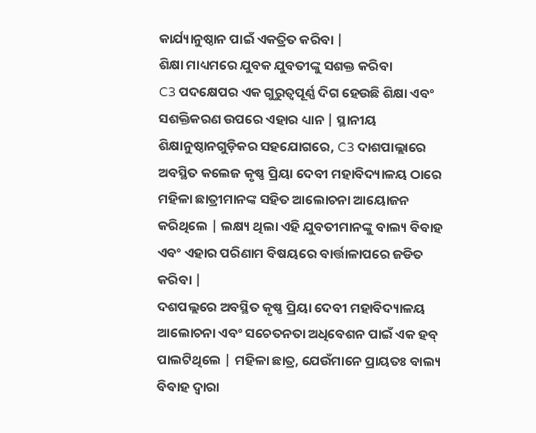କାର୍ଯ୍ୟାନୁଷ୍ଠାନ ପାଇଁ ଏକତ୍ରିତ କରିବା |
ଶିକ୍ଷା ମାଧ୍ୟମରେ ଯୁବକ ଯୁବତୀଙ୍କୁ ସଶକ୍ତ କରିବା
C3 ପଦକ୍ଷେପର ଏକ ଗୁରୁତ୍ୱପୂର୍ଣ୍ଣ ଦିଗ ହେଉଛି ଶିକ୍ଷା ଏବଂ ସଶକ୍ତିକରଣ ଉପରେ ଏହାର ଧ୍ୟାନ | ସ୍ଥାନୀୟ ଶିକ୍ଷାନୁଷ୍ଠାନଗୁଡ଼ିକର ସହଯୋଗରେ, C3 ଦାଶପାଲ୍ଲାରେ ଅବସ୍ଥିତ କଲେଜ କୃଷ୍ଣ ପ୍ରିୟା ଦେବୀ ମହାବିଦ୍ୟାଳୟ ଠାରେ ମହିଳା ଛାତ୍ରୀମାନଙ୍କ ସହିତ ଆଲୋଚନା ଆୟୋଜନ କରିଥିଲେ | ଲକ୍ଷ୍ୟ ଥିଲା ଏହି ଯୁବତୀମାନଙ୍କୁ ବାଲ୍ୟ ବିବାହ ଏବଂ ଏହାର ପରିଣାମ ବିଷୟରେ ବାର୍ତ୍ତାଳାପରେ ଜଡିତ କରିବା |
ଦଶପଲ୍ଲରେ ଅବସ୍ଥିତ କୃଷ୍ଣ ପ୍ରିୟା ଦେବୀ ମହାବିଦ୍ୟାଳୟ ଆଲୋଚନା ଏବଂ ସଚେତନତା ଅଧିବେଶନ ପାଇଁ ଏକ ହବ୍ ପାଲଟିଥିଲେ | ମହିଳା ଛାତ୍ର, ଯେଉଁମାନେ ପ୍ରାୟତଃ ବାଲ୍ୟ ବିବାହ ଦ୍ୱାରା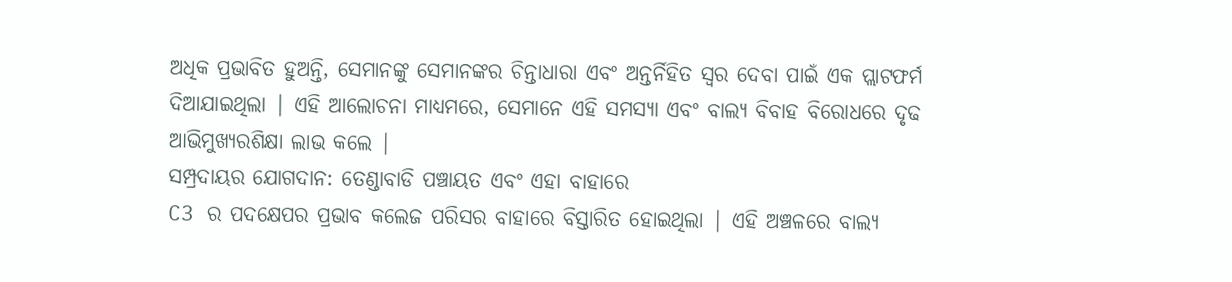ଅଧିକ ପ୍ରଭାବିତ ହୁଅନ୍ତି, ସେମାନଙ୍କୁ ସେମାନଙ୍କର ଚିନ୍ତାଧାରା ଏବଂ ଅନ୍ତର୍ନିହିତ ସ୍ୱର ଦେବା ପାଇଁ ଏକ ପ୍ଲାଟଫର୍ମ ଦିଆଯାଇଥିଲା | ଏହି ଆଲୋଚନା ମାଧ୍ୟମରେ, ସେମାନେ ଏହି ସମସ୍ୟା ଏବଂ ବାଲ୍ୟ ବିବାହ ବିରୋଧରେ ଦୃଢ ଆଭିମୁଖ୍ୟରଶିକ୍ଷା ଲାଭ କଲେ |
ସମ୍ପ୍ରଦାୟର ଯୋଗଦାନ: ତେଣ୍ଡାବାଡି ପଞ୍ଚାୟତ ଏବଂ ଏହା ବାହାରେ
C3 ର ପଦକ୍ଷେପର ପ୍ରଭାବ କଲେଜ ପରିସର ବାହାରେ ବିସ୍ତାରିତ ହୋଇଥିଲା | ଏହି ଅଞ୍ଚଳରେ ବାଲ୍ୟ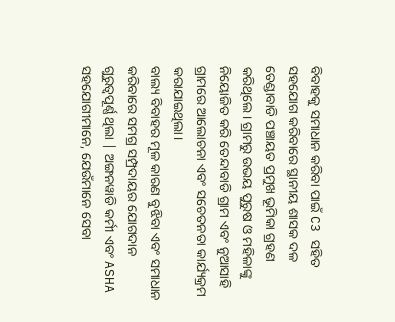ବିବାହକୁ ସମାଧାନ କରିବା ପାଇଁ C3 ସହିତ ସହଯୋଗ କରିବାରେ ସ୍ଥାନୀୟ ଶାସକ ଦଳ ତେଣ୍ଡାବାଡି ପଞ୍ଚାୟତ ପ୍ରମୁଖ ଭୂମିକା ଗ୍ରହଣ କରିଥିଲେ। ଗ୍ରାମରୁ ଉଭୟ ପୁରୁଷ ଓ ମହିଳାଙ୍କୁ ନିୟୋଜିତ କରି ତେନ୍ଦାବାଡି ଗ୍ରାମ ଏବଂ ନୁଆସାହି ଗ୍ରାମରେ ଆଲୋଚନା ଏବଂ ସଚେତନତା କାର୍ଯ୍ୟକ୍ରମ କରାଯାଇଥିଲା।
ବାଲ୍ୟ ବିବାହର ମୂଳ କାରଣ ବୁଝିବା ଏବଂ ସମାଧାନ କରିବାରେ ସମଗ୍ର ସମ୍ପ୍ରଦାୟର ଯୋଗଦାନ ଗୁରୁତ୍ୱପୂର୍ଣ୍ଣ ଥିଲା | ଅଙ୍ଗନୱାଡି କର୍ମୀ ଏବଂ ASHA ସହଯୋଗୀମାନେ, ଯେଉଁମାନେ ସେବା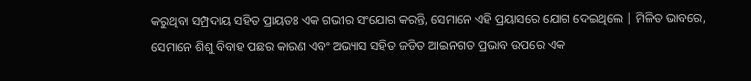କରୁଥିବା ସମ୍ପ୍ରଦାୟ ସହିତ ପ୍ରାୟତଃ ଏକ ଗଭୀର ସଂଯୋଗ କରନ୍ତି, ସେମାନେ ଏହି ପ୍ରୟାସରେ ଯୋଗ ଦେଇଥିଲେ | ମିଳିତ ଭାବରେ, ସେମାନେ ଶିଶୁ ବିବାହ ପଛର କାରଣ ଏବଂ ଅଭ୍ୟାସ ସହିତ ଜଡିତ ଆଇନଗତ ପ୍ରଭାବ ଉପରେ ଏକ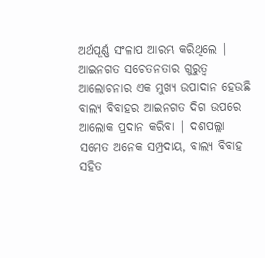ଅର୍ଥପୂର୍ଣ୍ଣ ସଂଳାପ ଆରମ୍ଭ କରିଥିଲେ |
ଆଇନଗତ ସଚେତନତାର ଗୁରୁତ୍ୱ
ଆଲୋଚନାର ଏକ ମୁଖ୍ୟ ଉପାଦାନ ହେଉଛି ବାଲ୍ୟ ବିବାହର ଆଇନଗତ ଦିଗ ଉପରେ ଆଲୋକ ପ୍ରଦାନ କରିବା | ଦଶପଲ୍ଲା ସମେତ ଅନେକ ସମ୍ପ୍ରଦାୟ, ବାଲ୍ୟ ବିବାହ ସହିତ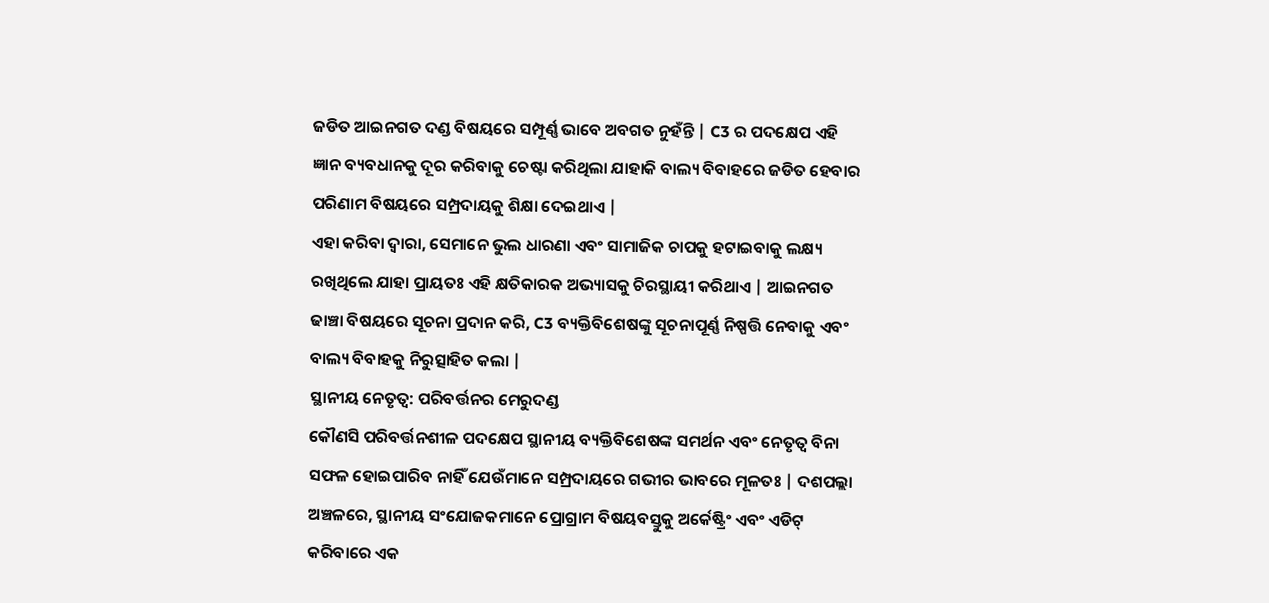ଜଡିତ ଆଇନଗତ ଦଣ୍ଡ ବିଷୟରେ ସମ୍ପୂର୍ଣ୍ଣ ଭାବେ ଅବଗତ ନୁହଁନ୍ତି | C3 ର ପଦକ୍ଷେପ ଏହି ଜ୍ଞାନ ବ୍ୟବଧାନକୁ ଦୂର କରିବାକୁ ଚେଷ୍ଟା କରିଥିଲା ଯାହାକି ବାଲ୍ୟ ବିବାହରେ ଜଡିତ ହେବାର ପରିଣାମ ବିଷୟରେ ସମ୍ପ୍ରଦାୟକୁ ଶିକ୍ଷା ଦେଇଥାଏ |
ଏହା କରିବା ଦ୍ୱାରା, ସେମାନେ ଭୁଲ ଧାରଣା ଏବଂ ସାମାଜିକ ଚାପକୁ ହଟାଇବାକୁ ଲକ୍ଷ୍ୟ ରଖିଥିଲେ ଯାହା ପ୍ରାୟତଃ ଏହି କ୍ଷତିକାରକ ଅଭ୍ୟାସକୁ ଚିରସ୍ଥାୟୀ କରିଥାଏ | ଆଇନଗତ ଢାଞ୍ଚା ବିଷୟରେ ସୂଚନା ପ୍ରଦାନ କରି, C3 ବ୍ୟକ୍ତିବିଶେଷଙ୍କୁ ସୂଚନାପୂର୍ଣ୍ଣ ନିଷ୍ପତ୍ତି ନେବାକୁ ଏବଂ ବାଲ୍ୟ ବିବାହକୁ ନିରୁତ୍ସାହିତ କଲା |
ସ୍ଥାନୀୟ ନେତୃତ୍ୱ: ପରିବର୍ତ୍ତନର ମେରୁଦଣ୍ଡ
କୌଣସି ପରିବର୍ତ୍ତନଶୀଳ ପଦକ୍ଷେପ ସ୍ଥାନୀୟ ବ୍ୟକ୍ତିବିଶେଷଙ୍କ ସମର୍ଥନ ଏବଂ ନେତୃତ୍ୱ ବିନା ସଫଳ ହୋଇପାରିବ ନାହିଁ ଯେଉଁମାନେ ସମ୍ପ୍ରଦାୟରେ ଗଭୀର ଭାବରେ ମୂଳତଃ | ଦଶପଲ୍ଲା ଅଞ୍ଚଳରେ, ସ୍ଥାନୀୟ ସଂଯୋଜକମାନେ ପ୍ରୋଗ୍ରାମ ବିଷୟବସ୍ତୁକୁ ଅର୍କେଷ୍ଟ୍ରିଂ ଏବଂ ଏଡିଟ୍ କରିବାରେ ଏକ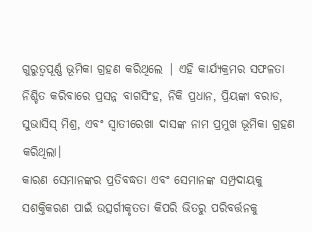ଗୁରୁତ୍ୱପୂର୍ଣ୍ଣ ଭୂମିକା ଗ୍ରହଣ କରିଥିଲେ | ଏହି କାର୍ଯ୍ୟକ୍ରମର ସଫଳତା ନିଶ୍ଚିତ କରିବାରେ ପ୍ରସନ୍ନ ବାଗସିଂହ, ନିକି ପ୍ରଧାନ, ପ୍ରିୟଙ୍କା ବରାଡ, ସୁଭାସିସ୍ ମିଶ୍ର, ଏବଂ ସ୍ୱାତୀରେଖା ଦାସଙ୍କ ନାମ ପ୍ରମୁଖ ଭୂମିକା ଗ୍ରହଣ କରିଥିଲା।
କାରଣ ସେମାନଙ୍କର ପ୍ରତିବଦ୍ଧତା ଏବଂ ସେମାନଙ୍କ ସମ୍ପ୍ରଦାୟକୁ ସଶକ୍ତିକରଣ ପାଇଁ ଉତ୍ସର୍ଗୀକୃତତା କିପରି ଭିତରୁ ପରିବର୍ତ୍ତନକୁ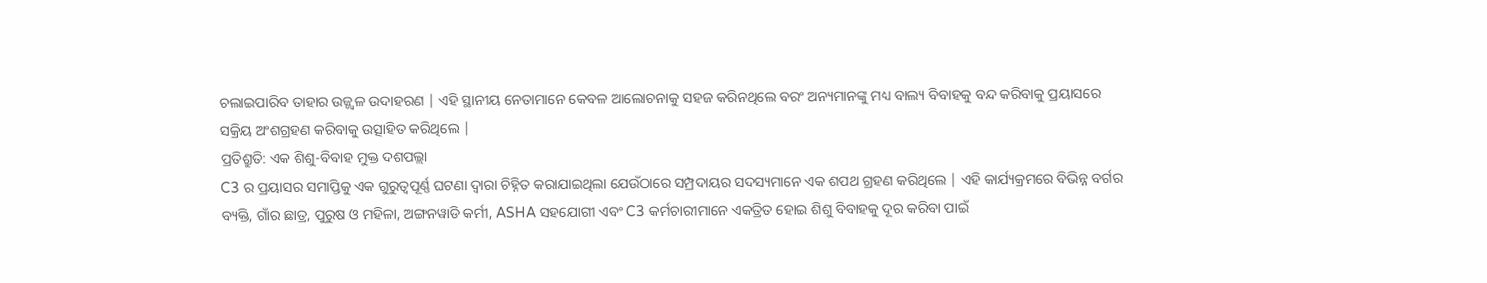ଚଲାଇପାରିବ ତାହାର ଉଜ୍ଜ୍ୱଳ ଉଦାହରଣ | ଏହି ସ୍ଥାନୀୟ ନେତାମାନେ କେବଳ ଆଲୋଚନାକୁ ସହଜ କରିନଥିଲେ ବରଂ ଅନ୍ୟମାନଙ୍କୁ ମଧ୍ୟ ବାଲ୍ୟ ବିବାହକୁ ବନ୍ଦ କରିବାକୁ ପ୍ରୟାସରେ ସକ୍ରିୟ ଅଂଶଗ୍ରହଣ କରିବାକୁ ଉତ୍ସାହିତ କରିଥିଲେ |
ପ୍ରତିଶ୍ରୁତି: ଏକ ଶିଶୁ-ବିବାହ ମୁକ୍ତ ଦଶପଲ୍ଲା
C3 ର ପ୍ରୟାସର ସମାପ୍ତିକୁ ଏକ ଗୁରୁତ୍ୱପୂର୍ଣ୍ଣ ଘଟଣା ଦ୍ୱାରା ଚିହ୍ନିତ କରାଯାଇଥିଲା ଯେଉଁଠାରେ ସମ୍ପ୍ରଦାୟର ସଦସ୍ୟମାନେ ଏକ ଶପଥ ଗ୍ରହଣ କରିଥିଲେ | ଏହି କାର୍ଯ୍ୟକ୍ରମରେ ବିଭିନ୍ନ ବର୍ଗର ବ୍ୟକ୍ତି, ଗାଁର ଛାତ୍ର, ପୁରୁଷ ଓ ମହିଳା, ଅଙ୍ଗନୱାଡି କର୍ମୀ, ASHA ସହଯୋଗୀ ଏବଂ C3 କର୍ମଚାରୀମାନେ ଏକତ୍ରିତ ହୋଇ ଶିଶୁ ବିବାହକୁ ଦୂର କରିବା ପାଇଁ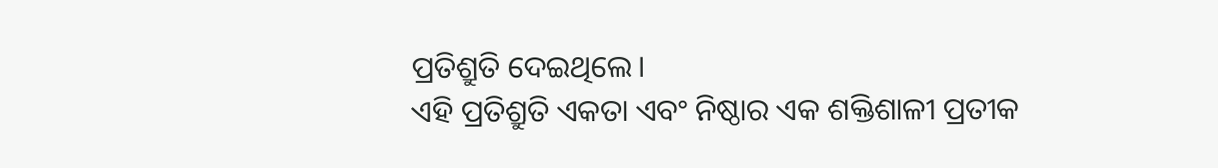ପ୍ରତିଶ୍ରୁତି ଦେଇଥିଲେ।
ଏହି ପ୍ରତିଶ୍ରୁତି ଏକତା ଏବଂ ନିଷ୍ଠାର ଏକ ଶକ୍ତିଶାଳୀ ପ୍ରତୀକ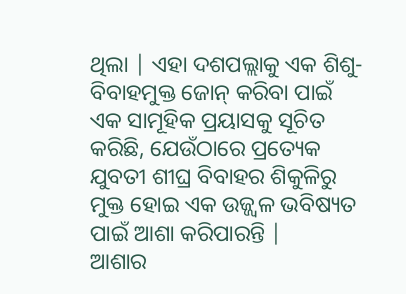ଥିଲା | ଏହା ଦଶପଲ୍ଲାକୁ ଏକ ଶିଶୁ-ବିବାହମୁକ୍ତ ଜୋନ୍ କରିବା ପାଇଁ ଏକ ସାମୂହିକ ପ୍ରୟାସକୁ ସୂଚିତ କରିଛି, ଯେଉଁଠାରେ ପ୍ରତ୍ୟେକ ଯୁବତୀ ଶୀଘ୍ର ବିବାହର ଶିକୁଳିରୁ ମୁକ୍ତ ହୋଇ ଏକ ଉଜ୍ଜ୍ୱଳ ଭବିଷ୍ୟତ ପାଇଁ ଆଶା କରିପାରନ୍ତି |
ଆଶାର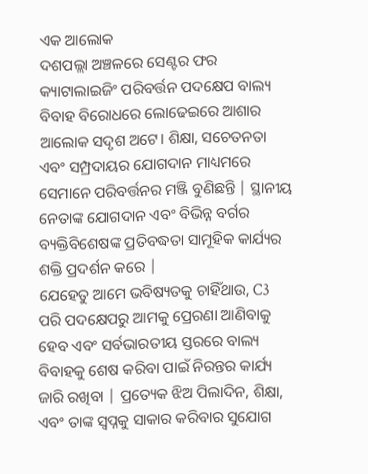ଏକ ଆଲୋକ
ଦଶପଲ୍ଲା ଅଞ୍ଚଳରେ ସେଣ୍ଟର ଫର କ୍ୟାଟାଲାଇଜିଂ ପରିବର୍ତ୍ତନ ପଦକ୍ଷେପ ବାଲ୍ୟ ବିବାହ ବିରୋଧରେ ଲୋଢେଇରେ ଆଶାର ଆଲୋକ ସଦୃଶ ଅଟେ। ଶିକ୍ଷା, ସଚେତନତା ଏବଂ ସମ୍ପ୍ରଦାୟର ଯୋଗଦାନ ମାଧ୍ୟମରେ ସେମାନେ ପରିବର୍ତ୍ତନର ମଞ୍ଜି ବୁଣିଛନ୍ତି | ସ୍ଥାନୀୟ ନେତାଙ୍କ ଯୋଗଦାନ ଏବଂ ବିଭିନ୍ନ ବର୍ଗର ବ୍ୟକ୍ତିବିଶେଷଙ୍କ ପ୍ରତିବଦ୍ଧତା ସାମୂହିକ କାର୍ଯ୍ୟର ଶକ୍ତି ପ୍ରଦର୍ଶନ କରେ |
ଯେହେତୁ ଆମେ ଭବିଷ୍ୟତକୁ ଚାହିଁଥାଉ, C3 ପରି ପଦକ୍ଷେପରୁ ଆମକୁ ପ୍ରେରଣା ଆଣିବାକୁ ହେବ ଏବଂ ସର୍ବଭାରତୀୟ ସ୍ତରରେ ବାଲ୍ୟ ବିବାହକୁ ଶେଷ କରିବା ପାଇଁ ନିରନ୍ତର କାର୍ଯ୍ୟ ଜାରି ରଖିବା | ପ୍ରତ୍ୟେକ ଝିଅ ପିଲାଦିନ, ଶିକ୍ଷା, ଏବଂ ତାଙ୍କ ସ୍ୱପ୍ନକୁ ସାକାର କରିବାର ସୁଯୋଗ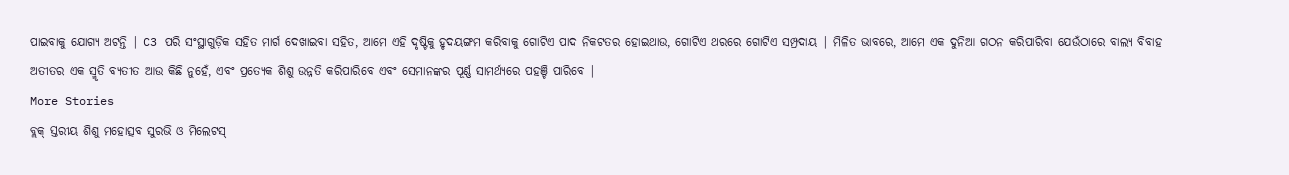ପାଇବାକୁ ଯୋଗ୍ୟ ଅଟନ୍ତି | C3 ପରି ସଂସ୍ଥାଗୁଡ଼ିକ ସହିତ ମାର୍ଗ ଦେଖାଇବା ସହିତ, ଆମେ ଏହି ଦୃଷ୍ଟିକୁ ହୃଦୟଙ୍ଗମ କରିବାକୁ ଗୋଟିଏ ପାଦ ନିକଟତର ହୋଇଥାଉ, ଗୋଟିଏ ଥରରେ ଗୋଟିଏ ସମ୍ପ୍ରଦାୟ | ମିଳିତ ଭାବରେ, ଆମେ ଏକ ଦୁନିଆ ଗଠନ କରିପାରିବା ଯେଉଁଠାରେ ବାଲ୍ୟ ବିବାହ ଅତୀତର ଏକ ସ୍ମୃତି ବ୍ୟତୀତ ଆଉ କିଛି ନୁହେଁ, ଏବଂ ପ୍ରତ୍ୟେକ ଶିଶୁ ଉନ୍ନତି କରିପାରିବେ ଏବଂ ସେମାନଙ୍କର ପୂର୍ଣ୍ଣ ସାମର୍ଥ୍ୟରେ ପହଞ୍ଚି ପାରିବେ |
More Stories
ବ୍ଲକ୍ ସ୍ତରୀୟ ଶିଶୁ ମହୋତ୍ସବ ସୁରଭି ଓ ମିଲେଟସ୍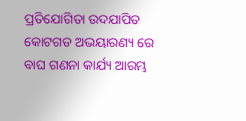ପ୍ରତିଯୋଗିତା ଉଦଯାପିତ
କୋଟଗଡ ଅଭୟାରଣ୍ୟ ରେ ବାଘ ଗଣନା କାର୍ଯ୍ୟ ଆରମ୍ଭ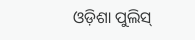ଓଡ଼ିଶା ପୁଲିସ୍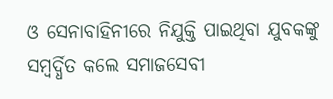ଓ ସେନାବାହିନୀରେ ନିଯୁକ୍ତି ପାଇଥିବା ଯୁବକଙ୍କୁ ସମ୍ବର୍ଦ୍ଧିତ କଲେ ସମାଜସେବୀ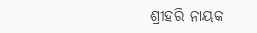ଶ୍ରୀହରି ନାୟକ